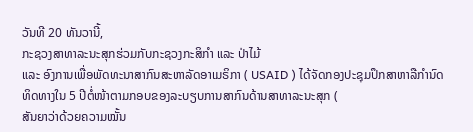ວັນທີ 20 ທັນວານີ້,
ກະຊວງສາທາລະນະສຸກຮ່ວມກັບກະຊວງກະສິກຳ ແລະ ປ່າໄມ້
ແລະ ອົງການເພື່ອພັດທະນາສາກົນສະຫາລັດອາເມຣິກາ ( USAID ) ໄດ້ຈັດກອງປະຊຸມປຶກສາຫາລືກຳນົດທິດທາງໃນ 5 ປີຕໍ່ໜ້າຕາມກອບຂອງລະບຽບການສາກົນດ້ານສາທາລະນະສຸກ (
ສັນຍາວ່າດ້ວຍຄວາມໝັ້ນ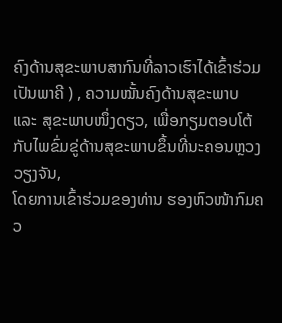ຄົງດ້ານສຸຂະພາບສາກົນທີ່ລາວເຮົາໄດ້ເຂົ້າຮ່ວມເປັນພາຄີ ) , ຄວາມໝັ້ນຄົງດ້ານສຸຂະພາບ
ແລະ ສຸຂະພາບໜຶ່ງດຽວ, ເພື່ອກຽມຕອບໂຕ້ກັບໄພຂົ່ມຂູ່ດ້ານສຸຂະພາບຂຶ້ນທີ່ນະຄອນຫຼວງວຽງຈັນ,
ໂດຍການເຂົ້າຮ່ວມຂອງທ່ານ ຮອງຫົວໜ້າກົມຄວ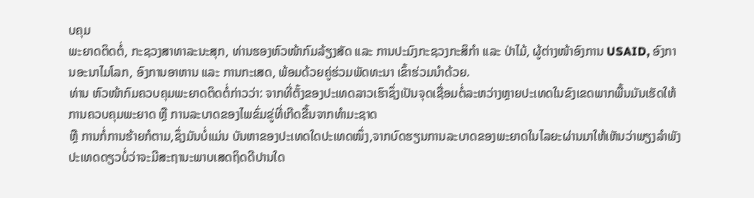ບຄຸມ
ພະຍາດຕິດຕໍ່, ກະຊວງສາທາລະນະສຸກ, ທ່ານຮອງຫົວໜ້າກົມລ້ຽງສັດ ແລະ ການປະມົງກະຊວງກະສິກຳ ແລະ ປ່າໄມ້, ຜູ້ຕ່າງໜ້າອົງການ USAID, ອົງການອະນາໄມໂລກ, ອົງການອາຫານ ແລະ ການກະເສດ, ພ້ອມດ້ວຍຄູ່ຮ່ວມພັດທະນາ ເຂົ້າຮ່ວມນຳດ້ວຍ.
ທ່ານ ຫົວໜ້າກົມຄວບຄຸມພະຍາດຕິດຕໍ່ກ່າວວ່າ: ຈາກທີ່ຕັ້ງຂອງປະເທດລາວເຮົາຊຶ່ງເປັນຈຸດເຊື່ອມຕໍ່ລະຫວ່າງຫຼາຍປະເທດໃນຂົງເຂດພາກພື້ນມັນເຮັດໃຫ້ການຄວບຄຸມພະຍາດ ຫຼື ການລະບາດຂອງໄພຂົ່ມຂູ່ທີ່ເກີດຂື້ນຈາກທຳມະຊາດ
ຫຼື ການກໍ່ການຮ້າຍກໍຕາມ,ຊຶ່ງມັນບໍ່ແມ່ນ ບັນຫາຂອງປະເທດໃດປະເທດໜຶ່ງ,ຈາກບົດຮຽນການລະບາດຂອງພະຍາດໃນໄລຍະຜ່ານມາໃຫ້ເຫັນວ່າພຽງລຳພັງປະເທດດຽວບໍ່ວ່າຈະມີສະຖານະພາບເສດຖິດດີປານໃດ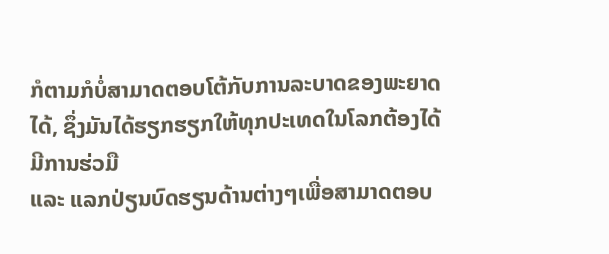ກໍຕາມກໍບໍ່ສາມາດຕອບໂຕ້ກັບການລະບາດຂອງພະຍາດໄດ້, ຊຶ່ງມັນໄດ້ຮຽກຮຽກໃຫ້ທຸກປະເທດໃນໂລກຕ້ອງໄດ້ມີການຮ່ວມື
ແລະ ແລກປ່ຽນບົດຮຽນດ້ານຕ່າງໆເພື່ອສາມາດຕອບ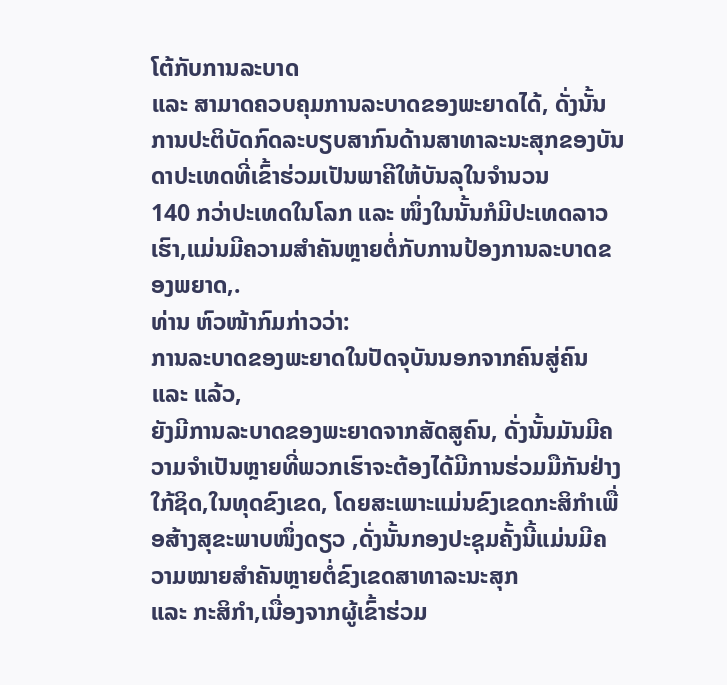ໂຕ້ກັບການລະບາດ
ແລະ ສາມາດຄວບຄຸມການລະບາດຂອງພະຍາດໄດ້, ດັ່ງນັ້ນ ການປະຕິບັດກົດລະບຽບສາກົນດ້ານສາທາລະນະສຸກຂອງບັນດາປະເທດທີ່ເຂົ້າຮ່ວມເປັນພາຄີໃຫ້ບັນລຸໃນຈຳນວນ
140 ກວ່າປະເທດໃນໂລກ ແລະ ໜຶ່ງໃນນັ້ນກໍມີປະເທດລາວເຮົາ,ແມ່ນມີຄວາມສຳຄັນຫຼາຍຕໍ່ກັບການປ້ອງການລະບາດຂອງພຍາດ,.
ທ່ານ ຫົວໜ້າກົມກ່າວວ່າ:
ການລະບາດຂອງພະຍາດໃນປັດຈຸບັນນອກຈາກຄົນສູ່ຄົນ ແລະ ແລ້ວ,
ຍັງມີການລະບາດຂອງພະຍາດຈາກສັດສູຄົນ, ດັ່ງນັ້ນມັນມີຄວາມຈຳເປັນຫຼາຍທີ່ພວກເຮົາຈະຕ້ອງໄດ້ມີການຮ່ວມມືກັນຢ່າງໃກ້ຊິດ,ໃນທຸດຂົງເຂດ, ໂດຍສະເພາະແມ່ນຂົງເຂດກະສິກຳເພື່ອສ້າງສຸຂະພາບໜຶ່ງດຽວ ,ດັ່ງນັ້ນກອງປະຊຸມຄັ້ງນີ້ແມ່ນມີຄວາມໝາຍສຳຄັນຫຼາຍຕໍ່ຂົງເຂດສາທາລະນະສຸກ
ແລະ ກະສິກຳ,ເນື່ອງຈາກຜູ້ເຂົ້າຮ່ວມ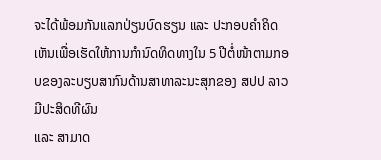ຈະໄດ້ພ້ອມກັນແລກປ່ຽນບົດຮຽນ ແລະ ປະກອບຄຳຄິດເຫັນເພື່ອເຮັດໃຫ້ການກຳນົດທິດທາງໃນ 5 ປີຕໍ່ໜ້າຕາມກອບຂອງລະບຽບສາກົນດ້ານສາທາລະນະສຸກຂອງ ສປປ ລາວ ມີປະສິດທີຜົນ
ແລະ ສາມາດ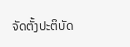ຈັດຕັ້ງປະຕິບັດ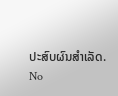ປະສົບຜົນສຳເລັດ.
No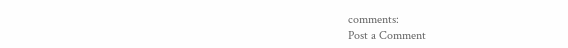comments:
Post a Comment